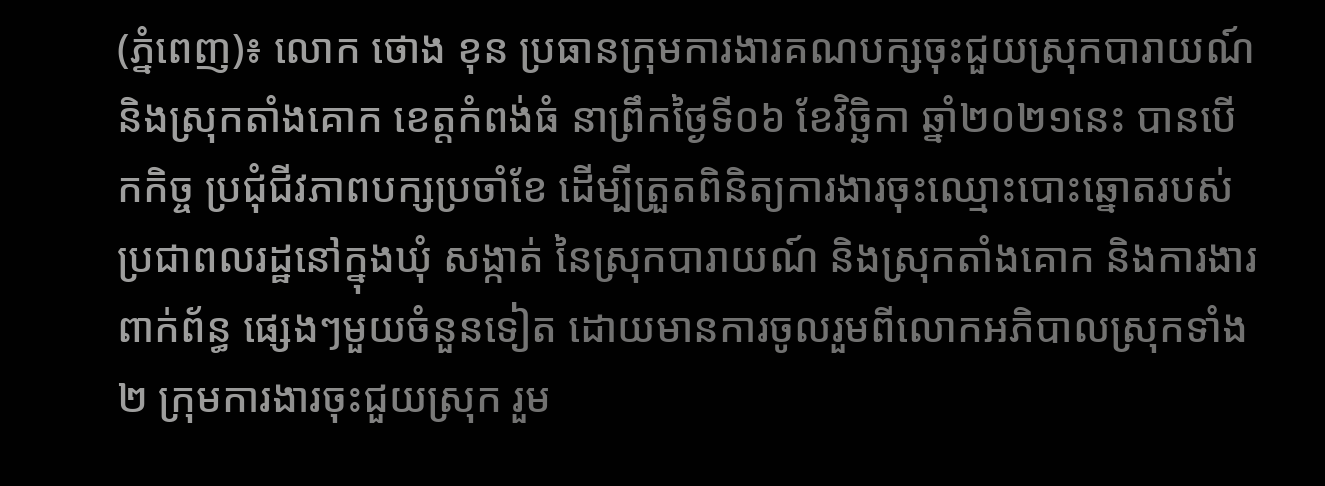(ភ្នំពេញ)៖ លោក ថោង ខុន ប្រធានក្រុមការងារគណបក្សចុះជួយស្រុកបារាយណ៍ និងស្រុកតាំងគោក ខេត្តកំពង់ធំ នាព្រឹកថ្ងៃទី០៦ ខែវិច្ឆិកា ឆ្នាំ២០២១នេះ បានបើកកិច្ច ប្រជុំជីវភាពបក្សប្រចាំខែ ដើម្បីត្រួតពិនិត្យការងារចុះឈ្មោះបោះឆ្នោតរបស់ប្រជាពលរដ្ឋនៅក្នុងឃុំ សង្កាត់ នៃស្រុកបារាយណ៍ និងស្រុកតាំងគោក និងការងារពាក់ព័ន្ធ ផ្សេងៗមួយចំនួនទៀត ដោយមានការចូលរួមពីលោកអភិបាលស្រុកទាំង២ ក្រុមការងារចុះជួយស្រុក រួម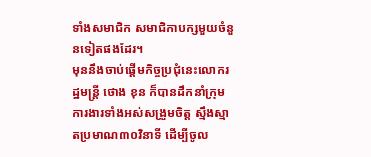ទាំងសមាជិក សមាជិកាបក្សមួយចំនួនទៀតផងដែរ។
មុននឹងចាប់ផ្តើមកិច្ចប្រជុំនេះលោករដ្ឋមន្ត្រី ថោង ខុន ក៏បានដឹកនាំក្រុមការងារទាំងអស់សង្រួមចិត្ត ស្មឹងស្មាតប្រមាណ៣០វិនាទី ដើម្បីចូល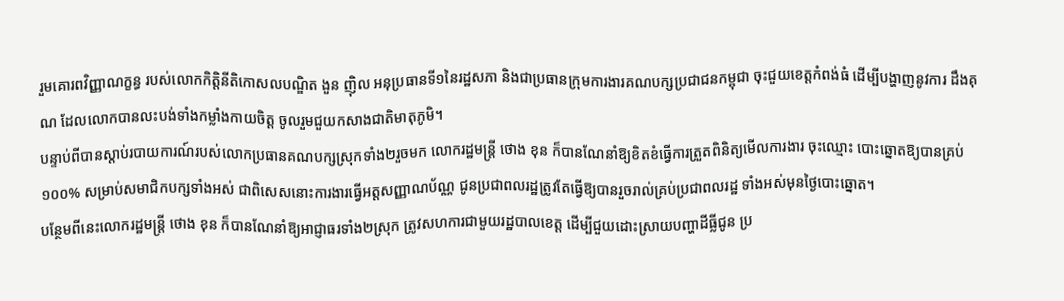រួមគោរពវិញ្ញាណក្ខន្ធ របស់លោកកិត្តិនីតិកោសលបណ្ឌិត ងួន ញ៉ិល អនុប្រធានទី១នៃរដ្ឋសភា និងជាប្រធានក្រុមការងារគណបក្សប្រជាជនកម្ពុជា ចុះជួយខេត្តកំពង់ធំ ដើម្បីបង្ហាញនូវការ ដឹងគុណ ដែលលោកបានលះបង់ទាំងកម្លាំងកាយចិត្ត ចូលរួមជួយកសាងជាតិមាតុភូមិ។
បន្ទាប់ពីបានស្តាប់របាយការណ៍របស់លោកប្រធានគណបក្សស្រុកទាំង២រួចមក លោករដ្ឋមន្ត្រី ថោង ខុន ក៏បានណែនាំឱ្យខិតខំធ្វើការត្រួតពិនិត្យមើលការងារ ចុះឈ្មោះ បោះឆ្នោតឱ្យបានគ្រប់១០០% សម្រាប់សមាជិកបក្សទាំងអស់ ជាពិសេសនោះការងារធ្វើអត្តសញ្ញាណប័ណ្ណ ជូនប្រជាពលរដ្ឋត្រូវតែធ្វើឱ្យបានរួចរាល់គ្រប់ប្រជាពលរដ្ឋ ទាំងអស់មុនថ្ងៃបោះឆ្នោត។
បន្ថែមពីនេះលោករដ្ឋមន្ត្រី ថោង ខុន ក៏បានណែនាំឱ្យអាជ្ញាធរទាំង២ស្រុក ត្រូវសហការជាមួយរដ្ឋបាលខេត្ត ដើម្បីជួយដោះស្រាយបញ្ហាដីធ្លីជូន ប្រ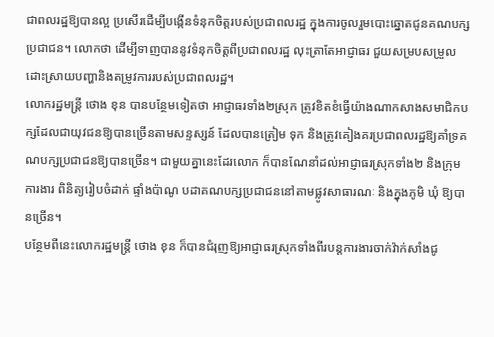ជាពលរដ្ឋឱ្យបានល្អ ប្រសើរដើម្បីបង្កើនទំនុកចិត្តរបស់ប្រជាពលរដ្ឋ ក្នុងការចូលរួមបោះឆ្នោតជូនគណបក្សប្រជាជន។ លោកថា ដើម្បីទាញបាននូវទំនុកចិត្តពីប្រជាពលរដ្ឋ លុះត្រាតែអាជ្ញាធរ ជួយសម្របសម្រួល ដោះស្រាយបញ្ហានិងតម្រូវការរបស់ប្រជាពលរដ្ឋ។
លោករដ្ឋមន្ត្រី ថោង ខុន បានបន្ថែមទៀតថា អាជ្ញាធរទាំង២ស្រុក ត្រូវខិតខំធ្វើយ៉ាងណាកសាងសមាជិកបក្សដែលជាយុវជនឱ្យបានច្រើនតាមសន្ទស្សន៍ ដែលបានត្រៀម ទុក និងត្រូវគៀងគរប្រជាពលរដ្ឋឱ្យគាំទ្រគណបក្សប្រជាជនឱ្យបានច្រើន។ ជាមួយគ្នានេះដែរលោក ក៏បានណែនាំដល់អាជ្ញាធរស្រុកទាំង២ និងក្រុមការងារ ពិនិត្យរៀបចំដាក់ ផ្ទាំងប៉ាណូ បដាគណបក្សប្រជាជននៅតាមផ្លូវសាធារណៈ និងក្នុងភូមិ ឃុំ ឱ្យបានច្រើន។
បន្ថែមពីនេះលោករដ្ឋមន្ត្រី ថោង ខុន ក៏បានជំរុញឱ្យអាជ្ញាធរស្រុកទាំងពីរបន្តការងារចាក់វ៉ាក់សាំងជូ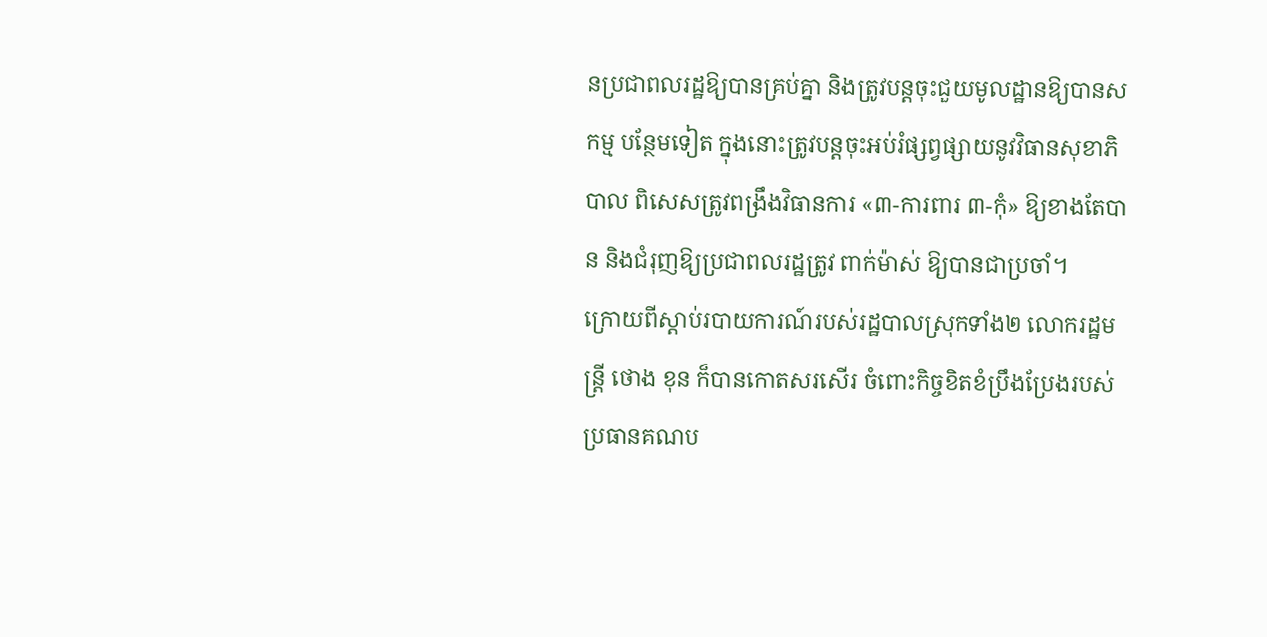នប្រជាពលរដ្ឋឱ្យបានគ្រប់គ្នា និងត្រូវបន្តចុះជួយមូលដ្ឋានឱ្យបានសកម្ម បន្ថែមទៀត ក្នុងនោះត្រូវបន្តចុះអប់រំផ្សព្វផ្សាយនូវវិធានសុខាភិបាល ពិសេសត្រូវពង្រឹងវិធានការ «៣-ការពារ ៣-កុំ» ឱ្យខាងតែបាន និងជំរុញឱ្យប្រជាពលរដ្ឋត្រូវ ពាក់ម៉ាស់ ឱ្យបានជាប្រចាំ។
ក្រោយពីស្តាប់របាយការណ៍របស់រដ្ឋបាលស្រុកទាំង២ លោករដ្ឋមន្ត្រី ថោង ខុន ក៏បានកោតសរសើរ ចំពោះកិច្ចខិតខំប្រឹងប្រែងរបស់ប្រធានគណប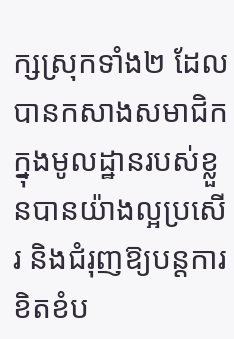ក្សស្រុកទាំង២ ដែលបានកសាងសមាជិកក្នុងមូលដ្ឋានរបស់ខ្លួនបានយ៉ាងល្អប្រសើរ និងជំរុញឱ្យបន្តការខិតខំប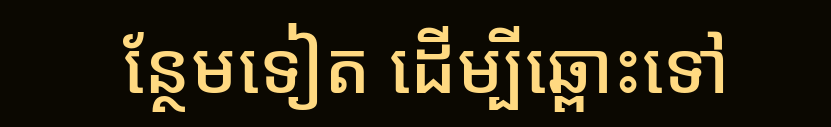ន្ថែមទៀត ដើម្បីឆ្ពោះទៅ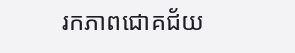រកភាពជោគជ័យ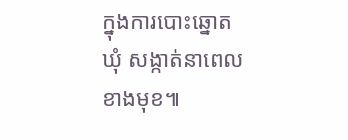ក្នុងការបោះឆ្នោតឃុំ សង្កាត់នាពេលខាងមុខ៕